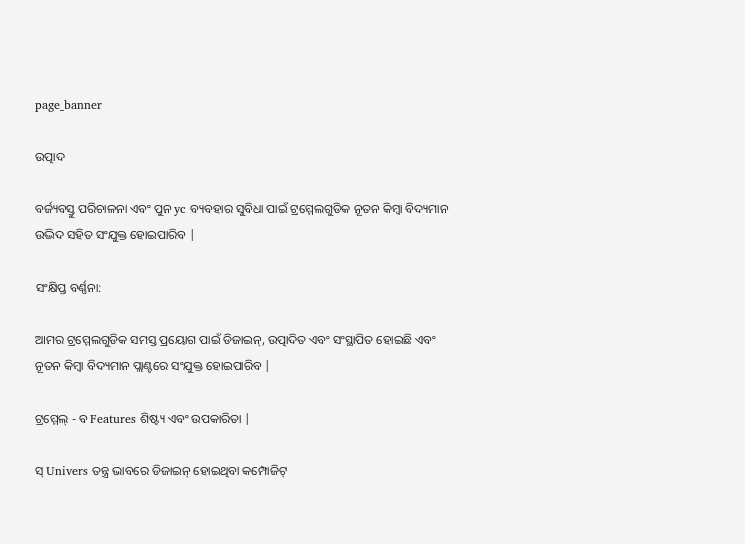page_banner

ଉତ୍ପାଦ

ବର୍ଜ୍ୟବସ୍ତୁ ପରିଚାଳନା ଏବଂ ପୁନ yc ବ୍ୟବହାର ସୁବିଧା ପାଇଁ ଟ୍ରମ୍ମେଲଗୁଡିକ ନୂତନ କିମ୍ବା ବିଦ୍ୟମାନ ଉଦ୍ଭିଦ ସହିତ ସଂଯୁକ୍ତ ହୋଇପାରିବ |

ସଂକ୍ଷିପ୍ତ ବର୍ଣ୍ଣନା:

ଆମର ଟ୍ରମ୍ମେଲଗୁଡିକ ସମସ୍ତ ପ୍ରୟୋଗ ପାଇଁ ଡିଜାଇନ୍, ଉତ୍ପାଦିତ ଏବଂ ସଂସ୍ଥାପିତ ହୋଇଛି ଏବଂ ନୂତନ କିମ୍ବା ବିଦ୍ୟମାନ ପ୍ଲାଣ୍ଟରେ ସଂଯୁକ୍ତ ହୋଇପାରିବ |

ଟ୍ରମ୍ମେଲ୍ - ବ Features ଶିଷ୍ଟ୍ୟ ଏବଂ ଉପକାରିତା |

ସ୍ Univers ତନ୍ତ୍ର ଭାବରେ ଡିଜାଇନ୍ ହୋଇଥିବା କମ୍ପୋଜିଟ୍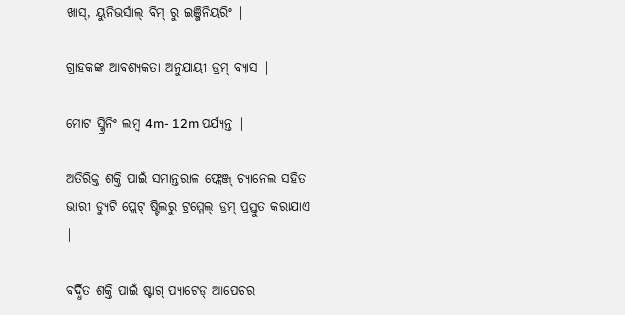ଖାସ୍, ୟୁନିଭର୍ସାଲ୍ ବିମ୍ ରୁ ଇଞ୍ଜିନିୟରିଂ |

ଗ୍ରାହକଙ୍କ ଆବଶ୍ୟକତା ଅନୁଯାୟୀ ଡ୍ରମ୍ ବ୍ୟାସ |

ମୋଟ ସ୍କ୍ରିନିଂ ଲମ୍ବ 4m- 12m ପର୍ଯ୍ୟନ୍ତ |

ଅତିରିକ୍ତ ଶକ୍ତି ପାଇଁ ସମାନ୍ତରାଳ ଫ୍ଲେଞ୍ଜ୍ ଚ୍ୟାନେଲ ସହିତ ଭାରୀ ଡ୍ୟୁଟି ପ୍ଲେଟ୍ ଷ୍ଟିଲରୁ ଟ୍ରମ୍ମେଲ୍ ଡ୍ରମ୍ ପ୍ରସ୍ତୁତ କରାଯାଏ |

ବର୍ଦ୍ଧିତ ଶକ୍ତି ପାଇଁ ଷ୍ଟାଗ୍ ପ୍ୟାଟେଡ୍ ଆପେଚର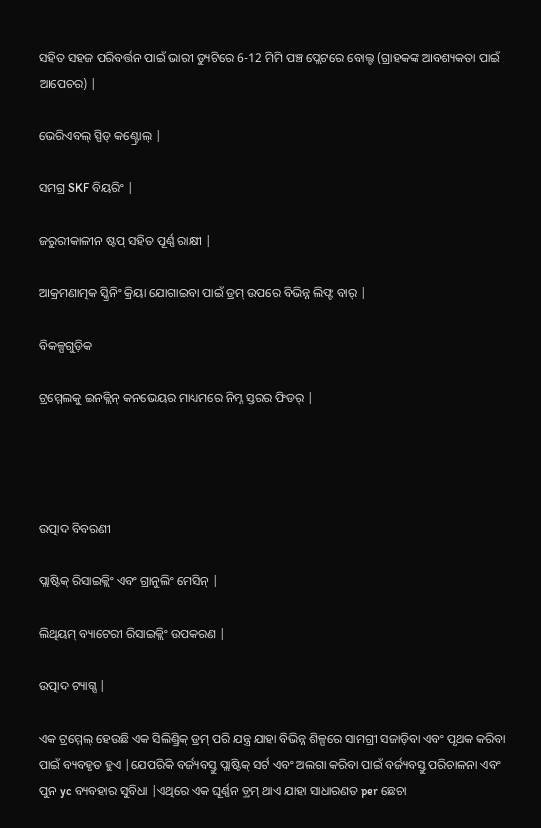ସହିତ ସହଜ ପରିବର୍ତ୍ତନ ପାଇଁ ଭାରୀ ଡ୍ୟୁଟିରେ 6-12 ମିମି ପଞ୍ଚ ପ୍ଲେଟରେ ବୋଲ୍ଟ (ଗ୍ରାହକଙ୍କ ଆବଶ୍ୟକତା ପାଇଁ ଆପେଚର) |

ଭେରିଏବଲ୍ ସ୍ପିଡ୍ କଣ୍ଟ୍ରୋଲ୍ |

ସମଗ୍ର SKF ବିୟରିଂ |

ଜରୁରୀକାଳୀନ ଷ୍ଟପ୍ ସହିତ ପୂର୍ଣ୍ଣ ରାକ୍ଷୀ |

ଆକ୍ରମଣାତ୍ମକ ସ୍କ୍ରିନିଂ କ୍ରିୟା ଯୋଗାଇବା ପାଇଁ ଡ୍ରମ୍ ଉପରେ ବିଭିନ୍ନ ଲିଫ୍ଟ ବାର୍ |

ବିକଳ୍ପଗୁଡ଼ିକ

ଟ୍ରମ୍ମେଲକୁ ଇନକ୍ଲିନ୍ କନଭେୟର ମାଧ୍ୟମରେ ନିମ୍ନ ସ୍ତରର ଫିଡର୍ |




ଉତ୍ପାଦ ବିବରଣୀ

ପ୍ଲାଷ୍ଟିକ୍ ରିସାଇକ୍ଲିଂ ଏବଂ ଗ୍ରାନୁଲିଂ ମେସିନ୍ |

ଲିଥିୟମ୍ ବ୍ୟାଟେରୀ ରିସାଇକ୍ଲିଂ ଉପକରଣ |

ଉତ୍ପାଦ ଟ୍ୟାଗ୍ସ |

ଏକ ଟ୍ରମ୍ମେଲ୍ ହେଉଛି ଏକ ସିଲିଣ୍ଡ୍ରିକ୍ ଡ୍ରମ୍ ପରି ଯନ୍ତ୍ର ଯାହା ବିଭିନ୍ନ ଶିଳ୍ପରେ ସାମଗ୍ରୀ ସଜାଡ଼ିବା ଏବଂ ପୃଥକ କରିବା ପାଇଁ ବ୍ୟବହୃତ ହୁଏ |ଯେପରିକି ବର୍ଜ୍ୟବସ୍ତୁ ପ୍ଲାଷ୍ଟିକ୍ ସର୍ଟ ଏବଂ ଅଲଗା କରିବା ପାଇଁ ବର୍ଜ୍ୟବସ୍ତୁ ପରିଚାଳନା ଏବଂ ପୁନ yc ବ୍ୟବହାର ସୁବିଧା |ଏଥିରେ ଏକ ଘୂର୍ଣ୍ଣନ ଡ଼୍ରମ୍ ଥାଏ ଯାହା ସାଧାରଣତ per ଛେଚା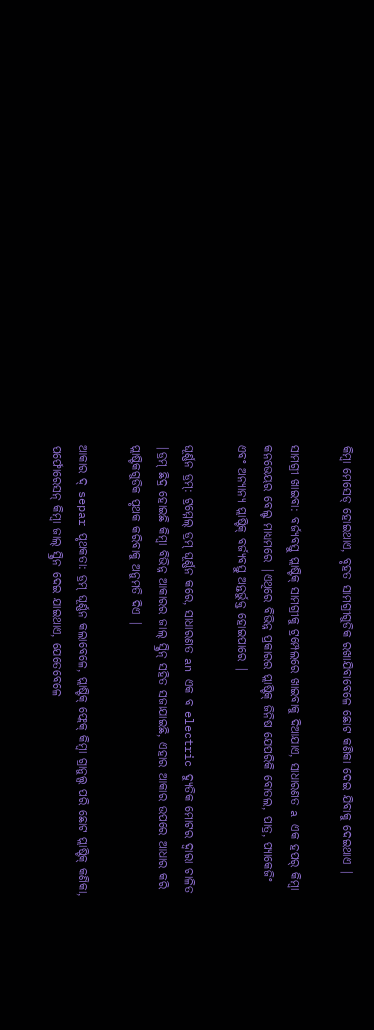କିମ୍ବା ମେସେଡ୍ ହୋଇଥାଏ, ବୃହତ ସାମଗ୍ରୀଗୁଡିକ ରଖାଯିବାବେଳେ ଛୋଟ କଣିକା ଦେଇ ଯିବାକୁ ଦେଇଥାଏ |

ସାମଗ୍ରୀ ଖାଇବା: ବର୍ଜ୍ୟବସ୍ତୁ ପ୍ଲାଷ୍ଟିକ୍ ସାମଗ୍ରୀକୁ ଟ୍ରମ୍ପେଲରେ ଖାଇବାକୁ ଦିଆଯାଏ, ସାଧାରଣତ a ଏକ ହପର୍ କିମ୍ବା କନଭେୟର ବେଲ୍ଟ ମାଧ୍ୟମରେ |ଏଥିରେ ବିଭିନ୍ନ ପ୍ରକାରର ପ୍ଲାଷ୍ଟିକ୍ ଜିନିଷ ଯେପରିକି ବୋତଲ, ପାତ୍ର, ପ୍ୟାକେଜିଂ ଏବଂ ଅନ୍ୟାନ୍ୟ ପ୍ଲାଷ୍ଟିକ୍ ବର୍ଜ୍ୟବସ୍ତୁ ଅନ୍ତର୍ଭୁକ୍ତ ହୋଇପାରେ |

ଘୂର୍ଣ୍ଣନ ଡ୍ରମ୍: ଟ୍ରମ୍ମେଲ୍ ଡ୍ରମ୍ ଘୂର୍ଣ୍ଣନ କରେ, ସାଧାରଣତ an ଏକ ବ electric ଦ୍ୟୁତିକ ମୋଟର ଦ୍ୱାରା ଚାଳିତ |ଡ୍ରମ୍ ଛିଦ୍ର ହୋଇଛି କିମ୍ବା ବିଭିନ୍ନ ଆକାରର ଜାଲ୍ ସ୍କ୍ରିନ୍ ସହିତ ସଜାଯାଇଛି, ଏହାର ଆକାର ଉପରେ ଆଧାର କରି ପ୍ଲାଷ୍ଟିକଗୁଡିକ ପୃଥକ କରିବାକୁ ଅନୁମତି ଦିଏ |

ଆକାର ଦ୍ separ ପୃଥକତା: ଡ୍ରମ୍ ଘୂର୍ଣ୍ଣନ କଲାବେଳେ, ପ୍ଲାଷ୍ଟିକ୍ ଫ୍ଲେକ୍ କିମ୍ବା ଗ୍ରାନୁଲ୍ସ ପରି ଛୋଟ ପ୍ଲାଷ୍ଟିକ୍ କଣିକା, ପର୍ଫୋରେସନ୍ କିମ୍ବା ଜାଲ୍ ସ୍କ୍ରିନ ଦେଇ ଯାଇଥାଏ, ଯେତେବେଳେ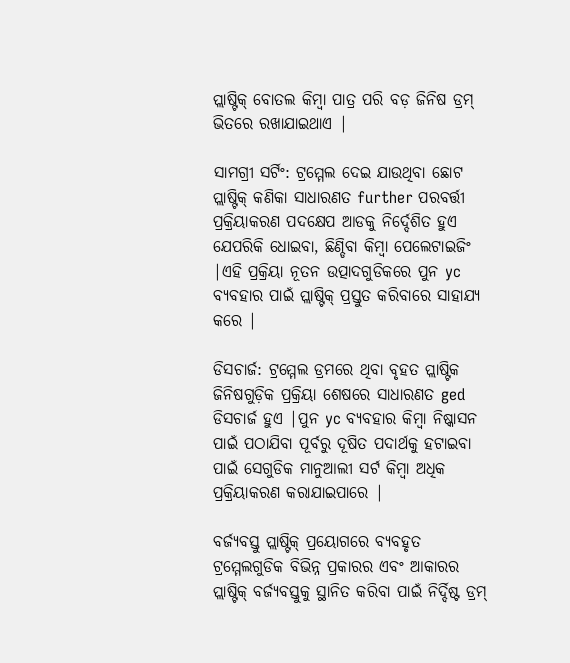ପ୍ଲାଷ୍ଟିକ୍ ବୋତଲ କିମ୍ବା ପାତ୍ର ପରି ବଡ଼ ଜିନିଷ ଡ୍ରମ୍ ଭିତରେ ରଖାଯାଇଥାଏ |

ସାମଗ୍ରୀ ସର୍ଟିଂ: ଟ୍ରମ୍ମେଲ ଦେଇ ଯାଉଥିବା ଛୋଟ ପ୍ଲାଷ୍ଟିକ୍ କଣିକା ସାଧାରଣତ further ପରବର୍ତ୍ତୀ ପ୍ରକ୍ରିୟାକରଣ ପଦକ୍ଷେପ ଆଡକୁ ନିର୍ଦ୍ଦେଶିତ ହୁଏ ଯେପରିକି ଧୋଇବା, ଛିଣ୍ଡିବା କିମ୍ବା ପେଲେଟାଇଜିଂ |ଏହି ପ୍ରକ୍ରିୟା ନୂତନ ଉତ୍ପାଦଗୁଡିକରେ ପୁନ yc ବ୍ୟବହାର ପାଇଁ ପ୍ଲାଷ୍ଟିକ୍ ପ୍ରସ୍ତୁତ କରିବାରେ ସାହାଯ୍ୟ କରେ |

ଡିସଚାର୍ଜ: ଟ୍ରମ୍ମେଲ ଡ୍ରମରେ ଥିବା ବୃହତ ପ୍ଲାଷ୍ଟିକ ଜିନିଷଗୁଡ଼ିକ ପ୍ରକ୍ରିୟା ଶେଷରେ ସାଧାରଣତ ged ଡିସଚାର୍ଜ ହୁଏ |ପୁନ yc ବ୍ୟବହାର କିମ୍ବା ନିଷ୍କାସନ ପାଇଁ ପଠାଯିବା ପୂର୍ବରୁ ଦୂଷିତ ପଦାର୍ଥକୁ ହଟାଇବା ପାଇଁ ସେଗୁଡିକ ମାନୁଆଲୀ ସର୍ଟ କିମ୍ବା ଅଧିକ ପ୍ରକ୍ରିୟାକରଣ କରାଯାଇପାରେ |

ବର୍ଜ୍ୟବସ୍ତୁ ପ୍ଲାଷ୍ଟିକ୍ ପ୍ରୟୋଗରେ ବ୍ୟବହୃତ ଟ୍ରମ୍ମେଲଗୁଡିକ ବିଭିନ୍ନ ପ୍ରକାରର ଏବଂ ଆକାରର ପ୍ଲାଷ୍ଟିକ୍ ବର୍ଜ୍ୟବସ୍ତୁକୁ ସ୍ଥାନିତ କରିବା ପାଇଁ ନିର୍ଦ୍ଦିଷ୍ଟ ଡ୍ରମ୍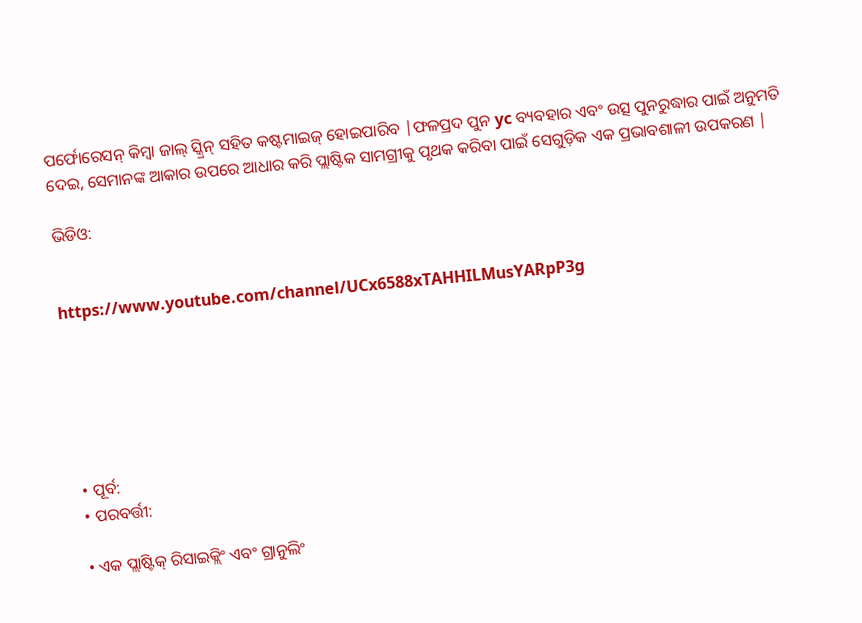ପର୍ଫୋରେସନ୍ କିମ୍ବା ଜାଲ୍ ସ୍କ୍ରିନ୍ ସହିତ କଷ୍ଟମାଇଜ୍ ହୋଇପାରିବ |ଫଳପ୍ରଦ ପୁନ yc ବ୍ୟବହାର ଏବଂ ଉତ୍ସ ପୁନରୁଦ୍ଧାର ପାଇଁ ଅନୁମତି ଦେଇ, ସେମାନଙ୍କ ଆକାର ଉପରେ ଆଧାର କରି ପ୍ଲାଷ୍ଟିକ ସାମଗ୍ରୀକୁ ପୃଥକ କରିବା ପାଇଁ ସେଗୁଡ଼ିକ ଏକ ପ୍ରଭାବଶାଳୀ ଉପକରଣ |

ଭିଡିଓ:


https://www.youtube.com/channel/UCx6588xTAHHILMusYARpP3g






  • ପୂର୍ବ:
  • ପରବର୍ତ୍ତୀ:

  • ଏକ ପ୍ଲାଷ୍ଟିକ୍ ରିସାଇକ୍ଲିଂ ଏବଂ ଗ୍ରାନୁଲିଂ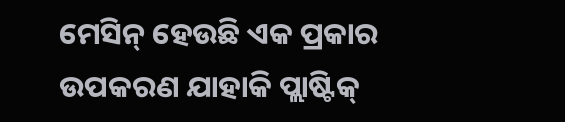ମେସିନ୍ ହେଉଛି ଏକ ପ୍ରକାର ଉପକରଣ ଯାହାକି ପ୍ଲାଷ୍ଟିକ୍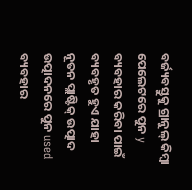ବର୍ଜ୍ୟବସ୍ତୁକୁ ଗ୍ରାନୁଲ୍ କିମ୍ବା ପେଲେଟରେ ପୁନ y ବ୍ୟବହାର କରିବା ପାଇଁ ବ୍ୟବହୃତ ହୁଏ ଯାହା ନୂତନ ପ୍ଲାଷ୍ଟିକ୍ ଉତ୍ପାଦ ଉତ୍ପାଦନରେ ପୁନ used ବ୍ୟବହାର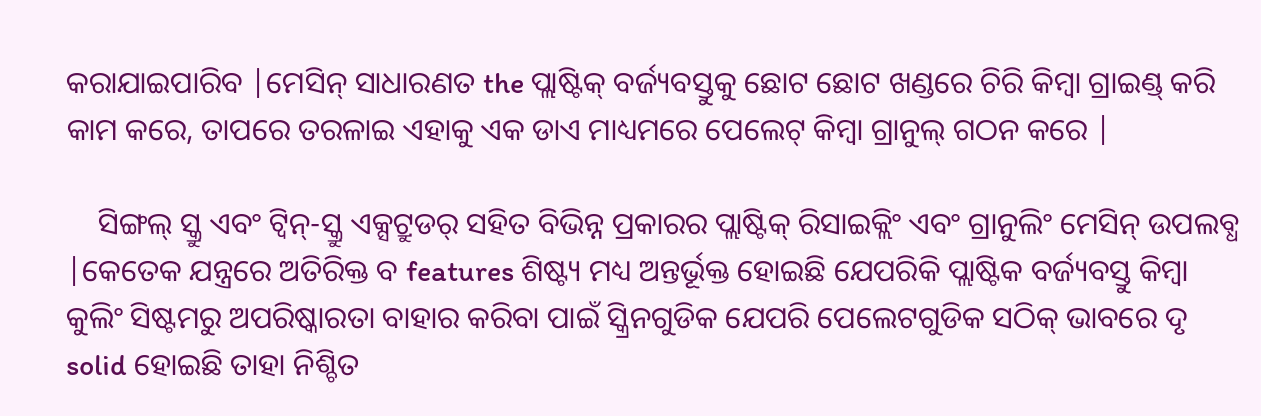କରାଯାଇପାରିବ |ମେସିନ୍ ସାଧାରଣତ the ପ୍ଲାଷ୍ଟିକ୍ ବର୍ଜ୍ୟବସ୍ତୁକୁ ଛୋଟ ଛୋଟ ଖଣ୍ଡରେ ଚିରି କିମ୍ବା ଗ୍ରାଇଣ୍ଡ୍ କରି କାମ କରେ, ତାପରେ ତରଳାଇ ଏହାକୁ ଏକ ଡାଏ ମାଧ୍ୟମରେ ପେଲେଟ୍ କିମ୍ବା ଗ୍ରାନୁଲ୍ ଗଠନ କରେ |

    ସିଙ୍ଗଲ୍ ସ୍କ୍ରୁ ଏବଂ ଟ୍ୱିନ୍-ସ୍କ୍ରୁ ଏକ୍ସଟ୍ରୁଡର୍ ସହିତ ବିଭିନ୍ନ ପ୍ରକାରର ପ୍ଲାଷ୍ଟିକ୍ ରିସାଇକ୍ଲିଂ ଏବଂ ଗ୍ରାନୁଲିଂ ମେସିନ୍ ଉପଲବ୍ଧ |କେତେକ ଯନ୍ତ୍ରରେ ଅତିରିକ୍ତ ବ features ଶିଷ୍ଟ୍ୟ ମଧ୍ୟ ଅନ୍ତର୍ଭୂକ୍ତ ହୋଇଛି ଯେପରିକି ପ୍ଲାଷ୍ଟିକ ବର୍ଜ୍ୟବସ୍ତୁ କିମ୍ବା କୁଲିଂ ସିଷ୍ଟମରୁ ଅପରିଷ୍କାରତା ବାହାର କରିବା ପାଇଁ ସ୍କ୍ରିନଗୁଡିକ ଯେପରି ପେଲେଟଗୁଡିକ ସଠିକ୍ ଭାବରେ ଦୃ solid ହୋଇଛି ତାହା ନିଶ୍ଚିତ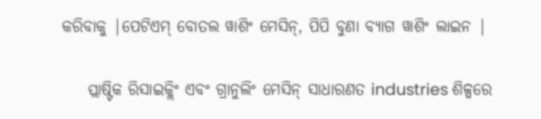କରିବାକୁ |ପେଟିଏମ୍ ବୋତଲ ୱାଶିଂ ମେସିନ୍, ପିପି ବୁଣା ବ୍ୟାଗ ୱାଶିଂ ଲାଇନ |

    ପ୍ଲାଷ୍ଟିକ ରିସାଇକ୍ଲିଂ ଏବଂ ଗ୍ରାନୁଲିଂ ମେସିନ୍ ସାଧାରଣତ industries ଶିଳ୍ପରେ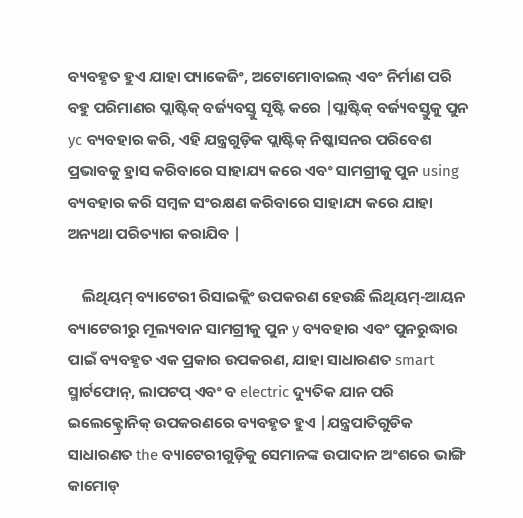ବ୍ୟବହୃତ ହୁଏ ଯାହା ପ୍ୟାକେଜିଂ, ଅଟୋମୋବାଇଲ୍ ଏବଂ ନିର୍ମାଣ ପରି ବହୁ ପରିମାଣର ପ୍ଲାଷ୍ଟିକ୍ ବର୍ଜ୍ୟବସ୍ତୁ ସୃଷ୍ଟି କରେ |ପ୍ଲାଷ୍ଟିକ୍ ବର୍ଜ୍ୟବସ୍ତୁକୁ ପୁନ yc ବ୍ୟବହାର କରି, ଏହି ଯନ୍ତ୍ରଗୁଡ଼ିକ ପ୍ଲାଷ୍ଟିକ୍ ନିଷ୍କାସନର ପରିବେଶ ପ୍ରଭାବକୁ ହ୍ରାସ କରିବାରେ ସାହାଯ୍ୟ କରେ ଏବଂ ସାମଗ୍ରୀକୁ ପୁନ using ବ୍ୟବହାର କରି ସମ୍ବଳ ସଂରକ୍ଷଣ କରିବାରେ ସାହାଯ୍ୟ କରେ ଯାହା ଅନ୍ୟଥା ପରିତ୍ୟାଗ କରାଯିବ |

    ଲିଥିୟମ୍ ବ୍ୟାଟେରୀ ରିସାଇକ୍ଲିଂ ଉପକରଣ ହେଉଛି ଲିଥିୟମ୍-ଆୟନ ବ୍ୟାଟେରୀରୁ ମୂଲ୍ୟବାନ ସାମଗ୍ରୀକୁ ପୁନ y ବ୍ୟବହାର ଏବଂ ପୁନରୁଦ୍ଧାର ପାଇଁ ବ୍ୟବହୃତ ଏକ ପ୍ରକାର ଉପକରଣ, ଯାହା ସାଧାରଣତ smart ସ୍ମାର୍ଟଫୋନ୍, ଲାପଟପ୍ ଏବଂ ବ electric ଦ୍ୟୁତିକ ଯାନ ପରି ଇଲେକ୍ଟ୍ରୋନିକ୍ ଉପକରଣରେ ବ୍ୟବହୃତ ହୁଏ |ଯନ୍ତ୍ରପାତିଗୁଡିକ ସାଧାରଣତ the ବ୍ୟାଟେରୀଗୁଡ଼ିକୁ ସେମାନଙ୍କ ଉପାଦାନ ଅଂଶରେ ଭାଙ୍ଗି କାମୋଡ୍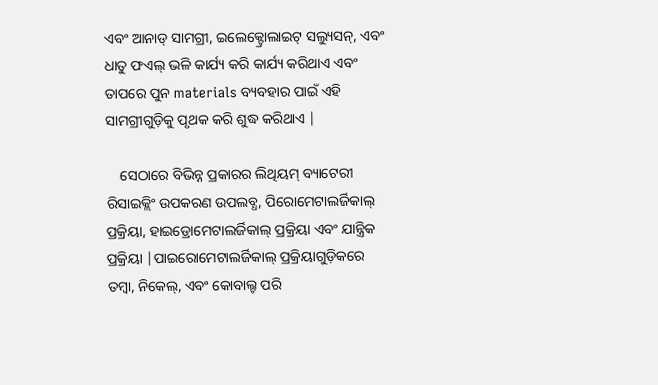ଏବଂ ଆନାଡ୍ ସାମଗ୍ରୀ, ଇଲେକ୍ଟ୍ରୋଲାଇଟ୍ ସଲ୍ୟୁସନ୍, ଏବଂ ଧାତୁ ଫଏଲ୍ ଭଳି କାର୍ଯ୍ୟ କରି କାର୍ଯ୍ୟ କରିଥାଏ ଏବଂ ତାପରେ ପୁନ materials ବ୍ୟବହାର ପାଇଁ ଏହି ସାମଗ୍ରୀଗୁଡ଼ିକୁ ପୃଥକ କରି ଶୁଦ୍ଧ କରିଥାଏ |

    ସେଠାରେ ବିଭିନ୍ନ ପ୍ରକାରର ଲିଥିୟମ୍ ବ୍ୟାଟେରୀ ରିସାଇକ୍ଲିଂ ଉପକରଣ ଉପଲବ୍ଧ, ପିରୋମେଟାଲର୍ଜିକାଲ୍ ପ୍ରକ୍ରିୟା, ହାଇଡ୍ରୋମେଟାଲର୍ଜିକାଲ୍ ପ୍ରକ୍ରିୟା ଏବଂ ଯାନ୍ତ୍ରିକ ପ୍ରକ୍ରିୟା |ପାଇରୋମେଟାଲର୍ଜିକାଲ୍ ପ୍ରକ୍ରିୟାଗୁଡ଼ିକରେ ତମ୍ବା, ନିକେଲ୍, ଏବଂ କୋବାଲ୍ଟ ପରି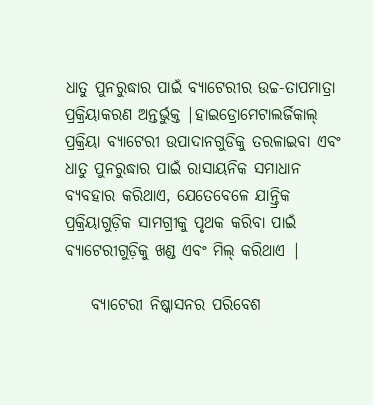ଧାତୁ ପୁନରୁଦ୍ଧାର ପାଇଁ ବ୍ୟାଟେରୀର ଉଚ୍ଚ-ତାପମାତ୍ରା ପ୍ରକ୍ରିୟାକରଣ ଅନ୍ତର୍ଭୁକ୍ତ |ହାଇଡ୍ରୋମେଟାଲର୍ଜିକାଲ୍ ପ୍ରକ୍ରିୟା ବ୍ୟାଟେରୀ ଉପାଦାନଗୁଡିକୁ ତରଳାଇବା ଏବଂ ଧାତୁ ପୁନରୁଦ୍ଧାର ପାଇଁ ରାସାୟନିକ ସମାଧାନ ବ୍ୟବହାର କରିଥାଏ, ଯେତେବେଳେ ଯାନ୍ତ୍ରିକ ପ୍ରକ୍ରିୟାଗୁଡ଼ିକ ସାମଗ୍ରୀକୁ ପୃଥକ କରିବା ପାଇଁ ବ୍ୟାଟେରୀଗୁଡ଼ିକୁ ଖଣ୍ଡ ଏବଂ ମିଲ୍ କରିଥାଏ |

    ବ୍ୟାଟେରୀ ନିଷ୍କାସନର ପରିବେଶ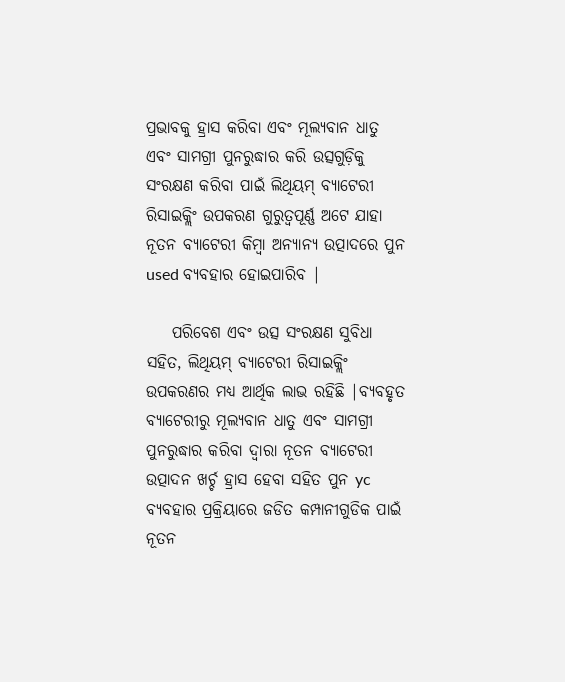ପ୍ରଭାବକୁ ହ୍ରାସ କରିବା ଏବଂ ମୂଲ୍ୟବାନ ଧାତୁ ଏବଂ ସାମଗ୍ରୀ ପୁନରୁଦ୍ଧାର କରି ଉତ୍ସଗୁଡ଼ିକୁ ସଂରକ୍ଷଣ କରିବା ପାଇଁ ଲିଥିୟମ୍ ବ୍ୟାଟେରୀ ରିସାଇକ୍ଲିଂ ଉପକରଣ ଗୁରୁତ୍ୱପୂର୍ଣ୍ଣ ଅଟେ ଯାହା ନୂତନ ବ୍ୟାଟେରୀ କିମ୍ବା ଅନ୍ୟାନ୍ୟ ଉତ୍ପାଦରେ ପୁନ used ବ୍ୟବହାର ହୋଇପାରିବ |

    ପରିବେଶ ଏବଂ ଉତ୍ସ ସଂରକ୍ଷଣ ସୁବିଧା ସହିତ, ଲିଥିୟମ୍ ବ୍ୟାଟେରୀ ରିସାଇକ୍ଲିଂ ଉପକରଣର ମଧ୍ୟ ଆର୍ଥିକ ଲାଭ ରହିଛି |ବ୍ୟବହୃତ ବ୍ୟାଟେରୀରୁ ମୂଲ୍ୟବାନ ଧାତୁ ଏବଂ ସାମଗ୍ରୀ ପୁନରୁଦ୍ଧାର କରିବା ଦ୍ୱାରା ନୂତନ ବ୍ୟାଟେରୀ ଉତ୍ପାଦନ ଖର୍ଚ୍ଚ ହ୍ରାସ ହେବା ସହିତ ପୁନ yc ବ୍ୟବହାର ପ୍ରକ୍ରିୟାରେ ଜଡିତ କମ୍ପାନୀଗୁଡିକ ପାଇଁ ନୂତନ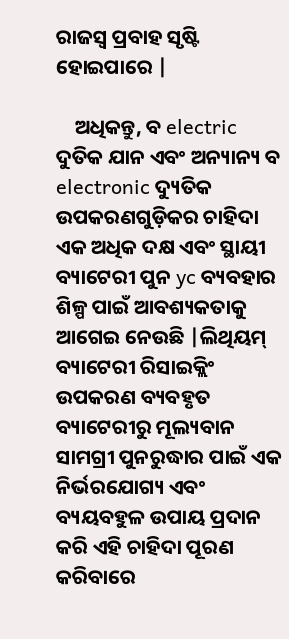ରାଜସ୍ୱ ପ୍ରବାହ ସୃଷ୍ଟି ହୋଇପାରେ |

    ଅଧିକନ୍ତୁ, ବ electric ଦୁତିକ ଯାନ ଏବଂ ଅନ୍ୟାନ୍ୟ ବ electronic ଦ୍ୟୁତିକ ଉପକରଣଗୁଡ଼ିକର ଚାହିଦା ଏକ ଅଧିକ ଦକ୍ଷ ଏବଂ ସ୍ଥାୟୀ ବ୍ୟାଟେରୀ ପୁନ yc ବ୍ୟବହାର ଶିଳ୍ପ ପାଇଁ ଆବଶ୍ୟକତାକୁ ଆଗେଇ ନେଉଛି |ଲିଥିୟମ୍ ବ୍ୟାଟେରୀ ରିସାଇକ୍ଲିଂ ଉପକରଣ ବ୍ୟବହୃତ ବ୍ୟାଟେରୀରୁ ମୂଲ୍ୟବାନ ସାମଗ୍ରୀ ପୁନରୁଦ୍ଧାର ପାଇଁ ଏକ ନିର୍ଭରଯୋଗ୍ୟ ଏବଂ ବ୍ୟୟବହୁଳ ଉପାୟ ପ୍ରଦାନ କରି ଏହି ଚାହିଦା ପୂରଣ କରିବାରେ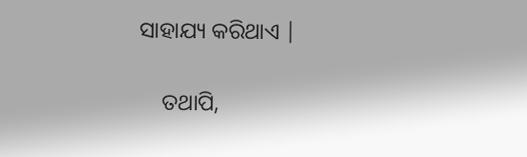ସାହାଯ୍ୟ କରିଥାଏ |

    ତଥାପି,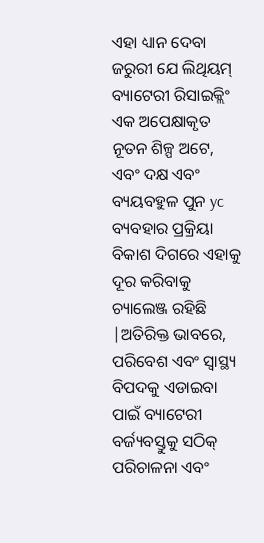ଏହା ଧ୍ୟାନ ଦେବା ଜରୁରୀ ଯେ ଲିଥିୟମ୍ ବ୍ୟାଟେରୀ ରିସାଇକ୍ଲିଂ ଏକ ଅପେକ୍ଷାକୃତ ନୂତନ ଶିଳ୍ପ ଅଟେ, ଏବଂ ଦକ୍ଷ ଏବଂ ବ୍ୟୟବହୁଳ ପୁନ yc ବ୍ୟବହାର ପ୍ରକ୍ରିୟା ବିକାଶ ଦିଗରେ ଏହାକୁ ଦୂର କରିବାକୁ ଚ୍ୟାଲେଞ୍ଜ ରହିଛି |ଅତିରିକ୍ତ ଭାବରେ, ପରିବେଶ ଏବଂ ସ୍ୱାସ୍ଥ୍ୟ ବିପଦକୁ ଏଡାଇବା ପାଇଁ ବ୍ୟାଟେରୀ ବର୍ଜ୍ୟବସ୍ତୁକୁ ସଠିକ୍ ପରିଚାଳନା ଏବଂ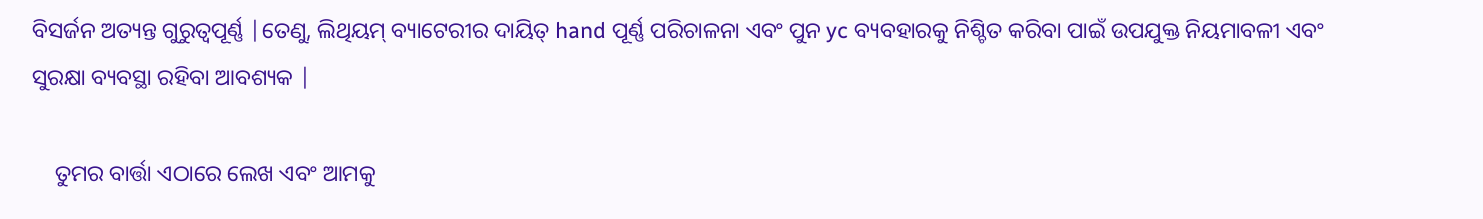ବିସର୍ଜନ ଅତ୍ୟନ୍ତ ଗୁରୁତ୍ୱପୂର୍ଣ୍ଣ |ତେଣୁ, ଲିଥିୟମ୍ ବ୍ୟାଟେରୀର ଦାୟିତ୍ hand ପୂର୍ଣ୍ଣ ପରିଚାଳନା ଏବଂ ପୁନ yc ବ୍ୟବହାରକୁ ନିଶ୍ଚିତ କରିବା ପାଇଁ ଉପଯୁକ୍ତ ନିୟମାବଳୀ ଏବଂ ସୁରକ୍ଷା ବ୍ୟବସ୍ଥା ରହିବା ଆବଶ୍ୟକ |

    ତୁମର ବାର୍ତ୍ତା ଏଠାରେ ଲେଖ ଏବଂ ଆମକୁ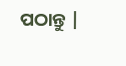ପଠାନ୍ତୁ |